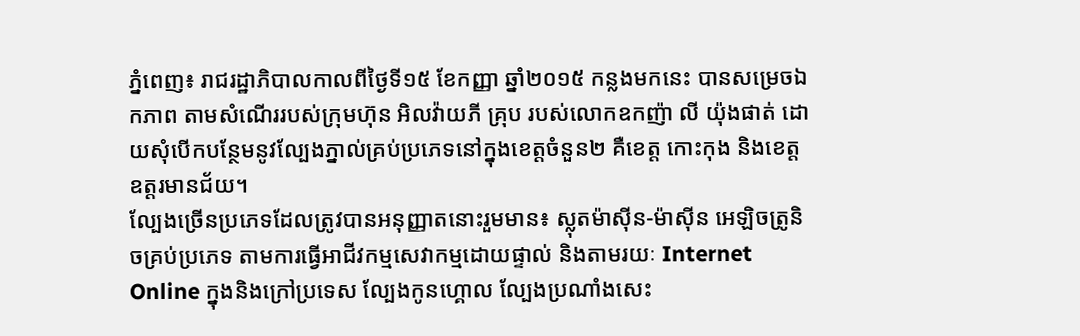ភ្នំពេញ៖ រាជរដ្ឋាភិបាលកាលពីថ្ងៃទី១៥ ខែកញ្ញា ឆ្នាំ២០១៥ កន្លងមកនេះ បានសម្រេចឯកភាព តាមសំណើររបស់ក្រុមហ៊ុន អិលវ៉ាយភី គ្រុប របស់លោកឧកញ៉ា លី យ៉ុងផាត់ ដោយសុំបើកបន្ថែមនូវល្បែងភ្នាល់គ្រប់ប្រភេទនៅក្នុងខេត្តចំនួន២ គឺខេត្ត កោះកុង និងខេត្តឧត្តរមានជ័យ។
ល្បែងច្រើនប្រភេទដែលត្រូវបានអនុញ្ញាតនោះរួមមាន៖ ស្លុតម៉ាស៊ីន-ម៉ាស៊ីន អេឡិចត្រូនិចគ្រប់ប្រភេទ តាមការធ្វើអាជីវកម្មសេវាកម្មដោយផ្ទាល់ និងតាមរយៈ Internet Online ក្នុងនិងក្រៅប្រទេស ល្បែងកូនហ្គោល ល្បែងប្រណាំងសេះ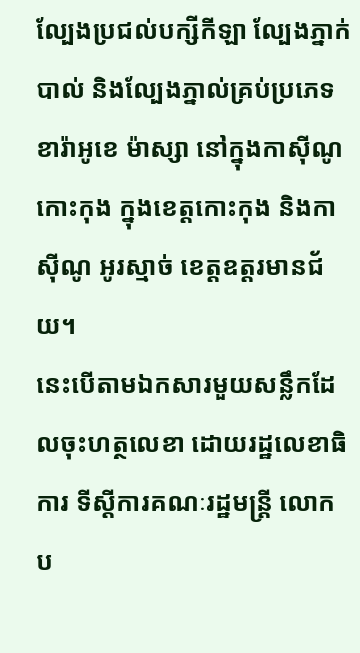ល្បែងប្រជល់បក្សីកីឡា ល្បែងភ្នាក់បាល់ និងល្បែងភ្នាល់គ្រប់ប្រភេទ ខារ៉ាអូខេ ម៉ាស្សា នៅក្នុងកាស៊ីណូកោះកុង ក្នុងខេត្តកោះកុង និងកាស៊ីណូ អូរស្មាច់ ខេត្តឧត្តរមានជ័យ។
នេះបើតាមឯកសារមួយសន្លឹកដែលចុះហត្ថលេខា ដោយរដ្ឋលេខាធិការ ទីស្តីការគណៈរដ្ឋមន្ត្រី លោក ប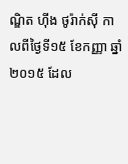ណ្ឌិត ហ៊ីង ថូរ៉ាក់ស៊ី កាលពីថ្ងៃទី១៥ ខែកញ្ញា ឆ្នាំ២០១៥ ដែល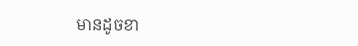មានដូចខា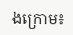ងក្រោម៖